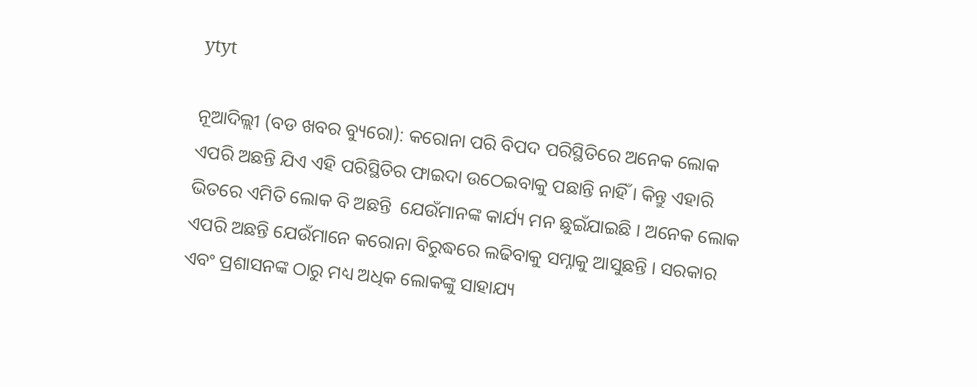ytyt

ନୂଆଦିଲ୍ଲୀ (ବଡ ଖବର ବ୍ୟୁରୋ): କରୋନା ପରି ବିପଦ ପରିସ୍ଥିତିରେ ଅନେକ ଲୋକ ଏପରି ଅଛନ୍ତି ଯିଏ ଏହି ପରିସ୍ଥିତିର ଫାଇଦା ଉଠେଇବାକୁ ପଛାନ୍ତି ନାହିଁ । କିନ୍ତୁ ଏହାରି ଭିତରେ ଏମିତି ଲୋକ ବି ଅଛନ୍ତି  ଯେଉଁମାନଙ୍କ କାର୍ଯ୍ୟ ମନ ଛୁଇଁଯାଇଛି । ଅନେକ ଲୋକ ଏପରି ଅଛନ୍ତି ଯେଉଁମାନେ କରୋନା ବିରୁଦ୍ଧରେ ଲଢିବାକୁ ସମ୍ନାକୁ ଆସୁଛନ୍ତି । ସରକାର ଏବଂ ପ୍ରଶାସନଙ୍କ ଠାରୁ ମଧ୍ୟ ଅଧିକ ଲୋକଙ୍କୁ ସାହାଯ୍ୟ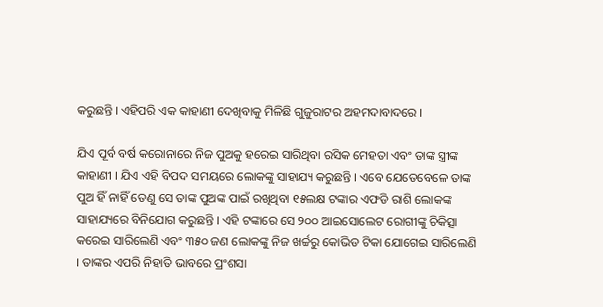କରୁଛନ୍ତି । ଏହିପରି ଏକ କାହାଣୀ ଦେଖିବାକୁ ମିଳିଛି ଗୁଜୁରାଟର ଅହମଦାବାଦରେ ।

ଯିଏ ପୂର୍ବ ବର୍ଷ କରୋନାରେ ନିଜ ପୁଅକୁ ହରେଇ ସାରିଥିବା ରସିକ ମେହତା ଏବଂ ତାଙ୍କ ସ୍ତ୍ରୀଙ୍କ କାହାଣୀ । ଯିଏ ଏହି ବିପଦ ସମୟରେ ଲୋକଙ୍କୁ ସାହାଯ୍ୟ କରୁଛନ୍ତି । ଏବେ ଯେତେବେଳେ ତାଙ୍କ ପୁଅ ହିଁ ନାହିଁ ତେଣୁ ସେ ତାଙ୍କ ପୁଅଙ୍କ ପାଇଁ ରଖିଥିବା ୧୫ଲକ୍ଷ ଟଙ୍କାର ଏଫଡି ରାଶି ଲୋକଙ୍କ ସାହାଯ୍ୟରେ ବିନିଯୋଗ କରୁଛନ୍ତି । ଏହି ଟଙ୍କାରେ ସେ ୨୦୦ ଆଇସୋଲେଟ ରୋଗୀଙ୍କୁ ଚିକିତ୍ସା କରେଇ ସାରିଲେଣି ଏବଂ ୩୫୦ ଜଣ ଲୋକଙ୍କୁ ନିଜ ଖର୍ଚ୍ଚରୁ କୋଭିଡ ଟିକା ଯୋଗେଇ ସାରିଲେଣି । ତାଙ୍କର ଏପରି ନିହାତି ଭାବରେ ପ୍ରଂଶସା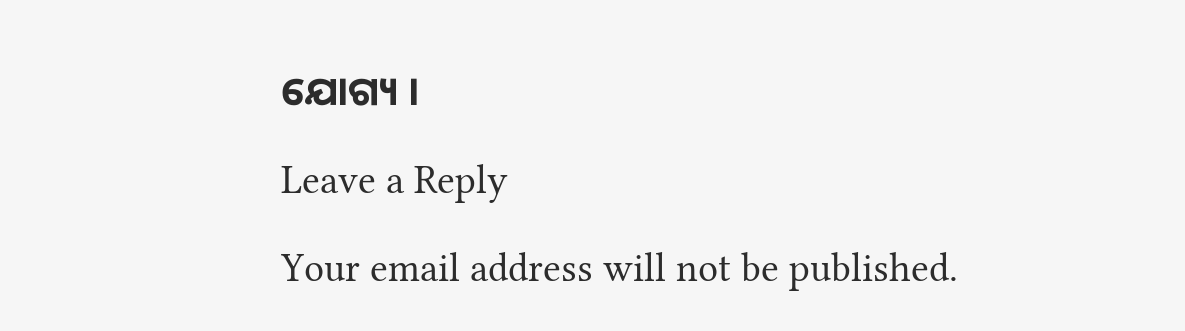ଯୋଗ୍ୟ ।

Leave a Reply

Your email address will not be published.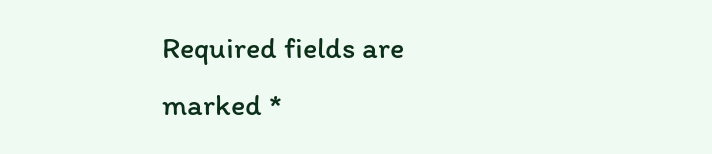Required fields are marked *